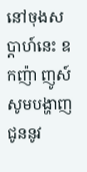នៅចុងសប្តាហ៍នេះ ឧកញ៉ា ញូស៍ សូមបង្ហាញជូននូវ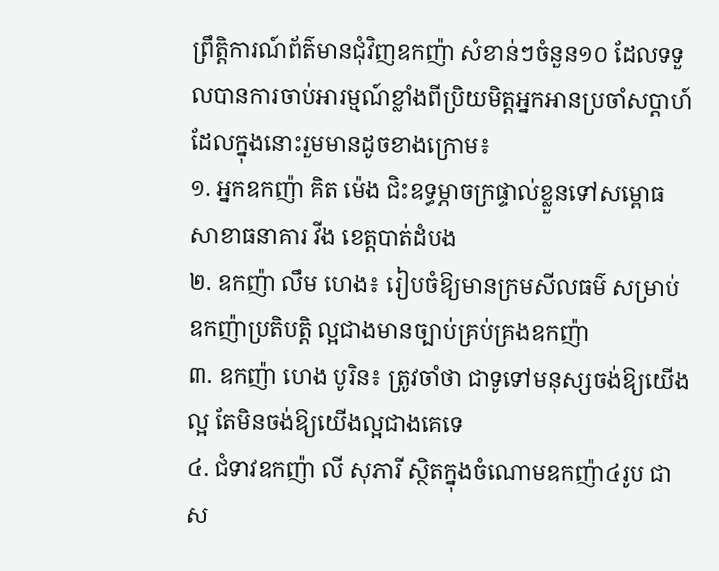ព្រឹត្តិការណ៍ព័ត៌មានជុំវិញឧកញ៉ា សំខាន់ៗចំនួន១០ ដែលទទួលបានការចាប់អារម្មណ៍ខ្លាំងពីប្រិយមិត្តអ្នកអានប្រចាំសប្តាហ៍ ដែលក្នុងនោះរួមមានដូចខាងក្រោម៖
១. អ្នកឧកញ៉ា គិត ម៉េង ជិះឧទ្ធម្ភាចក្រផ្ទាល់ខ្លួនទៅសម្ពោធសាខាធនាគារ វីង ខេត្តបាត់ដំបង
២. ឧកញ៉ា លឹម ហេង៖ រៀបចំឱ្យមានក្រមសីលធម៌ សម្រាប់ឧកញ៉ាប្រតិបត្តិ ល្អជាងមានច្បាប់គ្រប់គ្រងឧកញ៉ា
៣. ឧកញ៉ា ហេង បូរិន៖ ត្រូវចាំថា ជាទូទៅមនុស្សចង់ឱ្យយើងល្អ តែមិនចង់ឱ្យយើងល្អជាងគេទេ
៤. ជំទាវឧកញ៉ា លី សុភារី ស្ថិតក្នុងចំណោមឧកញ៉ា៤រូប ជាស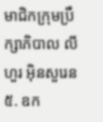មាជិកក្រុមប្រឹក្សាភិបាល លីហួរ អ៊ិនសួរេន
៥. ឧក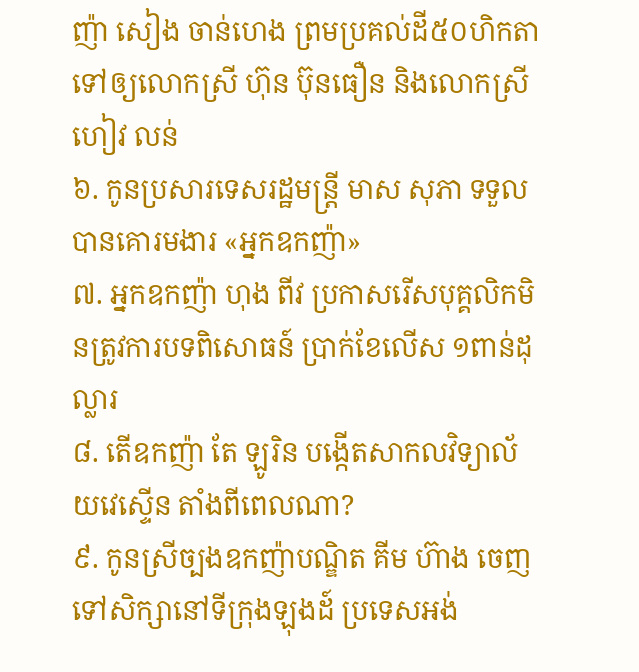ញ៉ា សៀង ចាន់ហេង ព្រមប្រគល់ដី៥០ហិកតា ទៅឲ្យលោកស្រី ហ៊ុន ប៊ុនធឿន និងលោកស្រី ហៀវ លន់
៦. កូនប្រសារទេសរដ្ឋមន្ត្រី មាស សុភា ទទួលបានគោរមងារ «អ្នកឧកញ៉ា»
៧. អ្នកឧកញ៉ា ហុង ពីវ ប្រកាសរើសបុគ្គលិកមិនត្រូវការបទពិសោធន៍ ប្រាក់ខែលើស ១ពាន់ដុល្លារ
៨. តើឧកញ៉ា តែ ឡូរិន បង្កើតសាកលវិទ្យាល័យវេស្ទើន តាំងពីពេលណា?
៩. កូនស្រីច្បងឧកញ៉ាបណ្ឌិត គីម ហ៊ាង ចេញទៅសិក្សានៅទីក្រុងឡុងដ៍ ប្រទេសអង់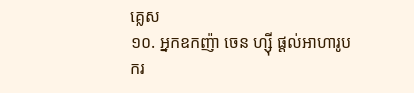គ្លេស
១០. អ្នកឧកញ៉ា ចេន ហ្ស៊ី ផ្តល់អាហារូបករ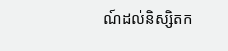ណ៍ដល់និស្សិតក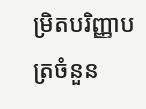ម្រិតបរិញ្ញាបត្រចំនួន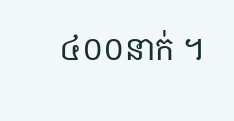៤០០នាក់ ។